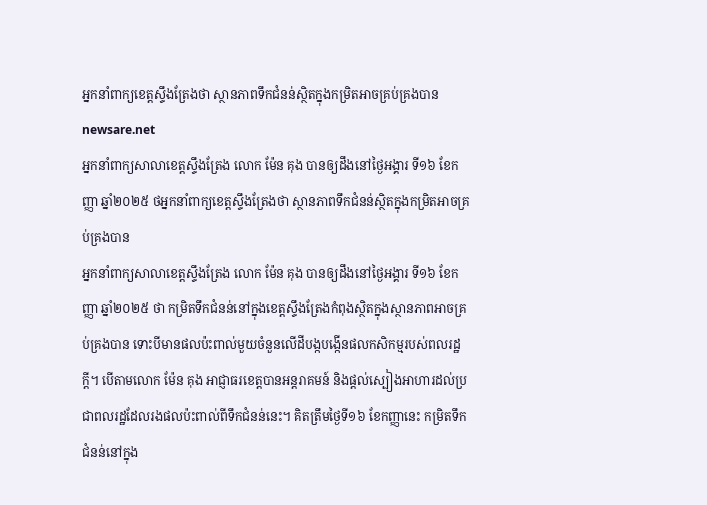អ្នកនាំពាក្យខេត្តស្ទឹងត្រែងថា ស្ថានភាពទឹកជំនន់ស្ថិតក្នុងកម្រិតអាចគ្រប់គ្រងបាន
newsare.net
អ្នកនាំពាក្យសាលាខេត្តស្ទឹងត្រែង លោក ម៉ែន គុង បានឲ្យដឹងនៅថ្ងៃអង្គារ ទី១៦ ខែកញ្ញា ឆ្នាំ២០២៥ ថអ្នកនាំពាក្យខេត្តស្ទឹងត្រែងថា ស្ថានភាពទឹកជំនន់ស្ថិតក្នុងកម្រិតអាចគ្រប់គ្រងបាន
អ្នកនាំពាក្យសាលាខេត្តស្ទឹងត្រែង លោក ម៉ែន គុង បានឲ្យដឹងនៅថ្ងៃអង្គារ ទី១៦ ខែកញ្ញា ឆ្នាំ២០២៥ ថា កម្រិតទឹកជំនន់នៅក្នុងខេត្តស្ទឹងត្រែងកំពុងស្ថិតក្នុងស្ថានភាពអាចគ្រប់គ្រងបាន ទោះបីមានផលប៉ះពាល់មួយចំនួនលើដីបង្កបង្កើនផលកសិកម្មរបស់ពលរដ្ឋក្តី។ បើតាមលោក ម៉ែន គុង អាជ្ញាធរខេត្តបានអន្តរាគមន៍ និងផ្តល់ស្បៀងអាហារដល់ប្រជាពលរដ្ឋដែលរងផលប៉ះពាល់ពីទឹកជំនន់នេះ។ គិតត្រឹមថ្ងៃទី១៦ ខែកញ្ញានេះ កម្រិតទឹកជំនន់នៅក្នុង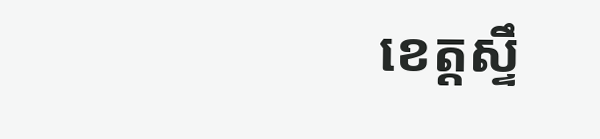ខេត្តស្ទឹ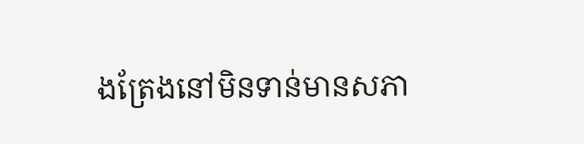ងត្រែងនៅមិនទាន់មានសភា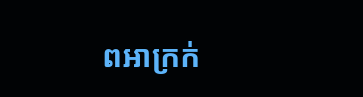ពអាក្រក់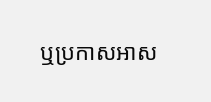ឬប្រកាសអាស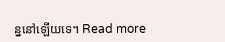ន្ននៅឡើយទេ។ Read more